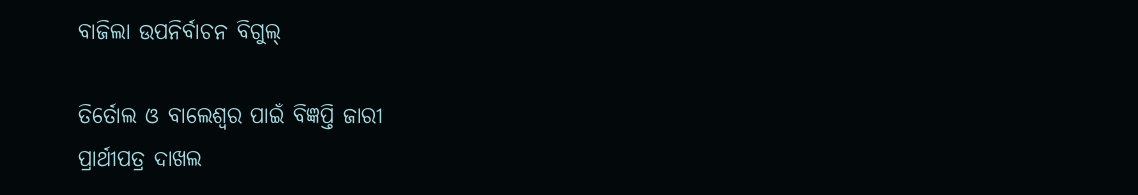ବାଜିଲା ଉପନିର୍ବାଚନ ବିଗୁଲ୍

ତିର୍ତୋଲ ଓ ବାଲେଶ୍ୱର ପାଇଁ ବିଜ୍ଞପ୍ତି ଜାରୀ
ପ୍ରାର୍ଥୀପତ୍ର ଦାଖଲ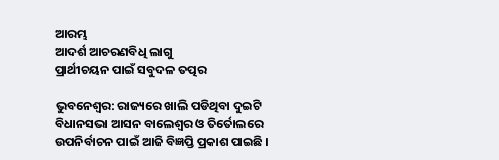ଆରମ୍ଭ
ଆଦର୍ଶ ଆଚରଣବିଧି ଲାଗୁ
ପ୍ରାର୍ଥୀଚୟନ ପାଇଁ ସବୁଦଳ ତତ୍ପର

ଭୁବନେଶ୍ୱର: ରାଜ୍ୟରେ ଖାଲି ପଡିଥିବା ଦୁଇଟି ବିଧାନସଭା ଆସନ ବାଲେଶ୍ୱର ଓ ତିର୍ତୋଲରେ ଉପନିର୍ବାଚନ ପାଇଁ ଆଜି ବିଜ୍ଞପ୍ତି ପ୍ରକାଶ ପାଇଛି ।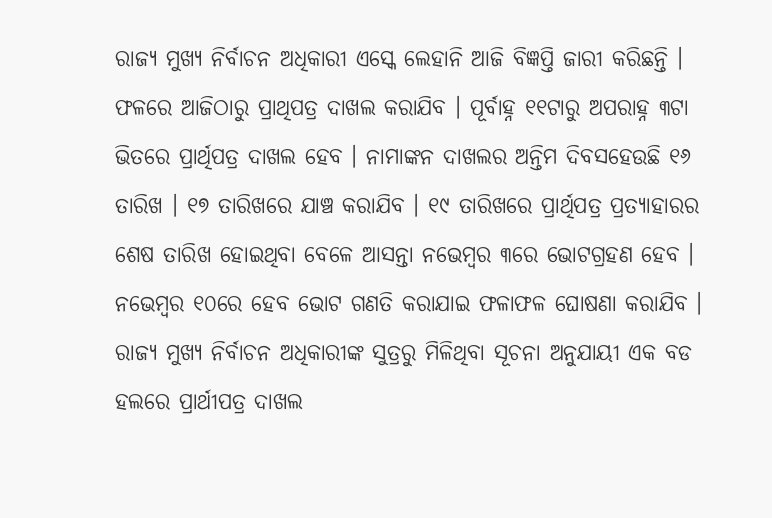ରାଜ୍ୟ ମୁଖ୍ୟ ନିର୍ବାଚନ ଅଧିକାରୀ ଏସ୍କେ ଲେହାନି ଆଜି ବିଜ୍ଞପ୍ତି ଜାରୀ କରିଛନ୍ତି । ଫଳରେ ଆଜିଠାରୁ ପ୍ରାଥିପତ୍ର ଦାଖଲ କରାଯିବ । ପୂର୍ବାହ୍ନ ୧୧ଟାରୁ ଅପରାହ୍ନ ୩ଟା ଭିତରେ ପ୍ରାର୍ଥିପତ୍ର ଦାଖଲ ହେବ । ନାମାଙ୍କନ ଦାଖଲର ଅନ୍ତିମ ଦିବସହେଉଛି ୧୬ ତାରିଖ । ୧୭ ତାରିଖରେ ଯାଞ୍ଚ କରାଯିବ । ୧୯ ତାରିଖରେ ପ୍ରାର୍ଥିପତ୍ର ପ୍ରତ୍ୟାହାରର ଶେଷ ତାରିଖ ହୋଇଥିବା ବେଳେ ଆସନ୍ତା ନଭେମ୍ବର ୩ରେ ଭୋଟଗ୍ରହଣ ହେବ । ନଭେମ୍ବର ୧୦ରେ ହେବ ଭୋଟ ଗଣତି କରାଯାଇ ଫଳାଫଳ ଘୋଷଣା କରାଯିବ । ରାଜ୍ୟ ମୁଖ୍ୟ ନିର୍ବାଚନ ଅଧିକାରୀଙ୍କ ସୁତ୍ରରୁ ମିଳିଥିବା ସୂଚନା ଅନୁଯାୟୀ ଏକ ବଡ ହଲରେ ପ୍ରାର୍ଥୀପତ୍ର ଦାଖଲ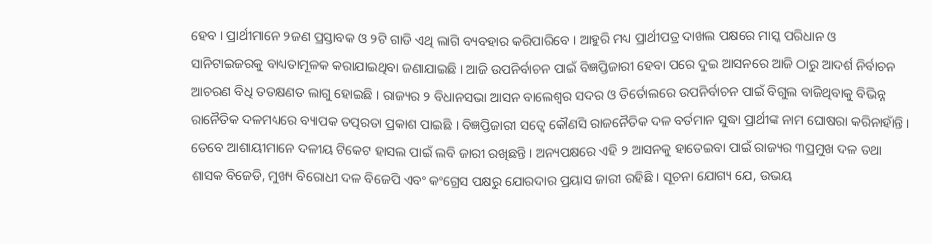ହେବ । ପ୍ରାର୍ଥୀମାନେ ୨ଜଣ ପ୍ରସ୍ତାବକ ଓ ୨ଟି ଗାଡି ଏଥି ଲାଗି ବ୍ୟବହାର କରିପାରିବେ । ଆହୁରି ମଧ୍ୟ ପ୍ରାର୍ଥୀପତ୍ର ଦାଖଲ ପକ୍ଷରେ ମାସ୍କ ପରିଧାନ ଓ ସାନିଟାଇଜରକୁ ବାଧ୍ୟତାମୂଳକ କରାଯାଇଥିବା ଜଣାଯାଇଛି । ଆଜି ଉପନିର୍ବାଚନ ପାଇଁ ବିଜ୍ଞପ୍ତିଜାରୀ ହେବା ପରେ ଦୁଇ ଆସନରେ ଆଜି ଠାରୁ ଆଦର୍ଶ ନିର୍ବାଚନ ଆଚରଣ ବିଧି ତତକ୍ଷଣତ ଲାଗୁ ହୋଇଛି । ରାଜ୍ୟର ୨ ବିଧାନସଭା ଆସନ ବାଲେଶ୍ୱର ସଦର ଓ ତିର୍ତୋଲରେ ଉପନିର୍ବାଚନ ପାଇଁ ବିଗୁଲ ବାଜିଥିବାକୁ ବିଭିନ୍ନ ରାନୈତିକ ଦଳମଧ୍ୟରେ ବ୍ୟାପକ ତତ୍ପରତା ପ୍ରକାଶ ପାଇଛି । ବିଜ୍ଞପ୍ତିଜାରୀ ସତ୍ୱେ କୌଣସି ରାଜନୈତିକ ଦଳ ବର୍ତମାନ ସୁଦ୍ଧା ପ୍ରାର୍ଥୀଙ୍କ ନାମ ଘୋଷରା କରିନାହାଁନ୍ତି । ତେବେ ଆଶାୟୀମାନେ ଦଳୀୟ ଟିକେଟ ହାସଲ ପାଇଁ ଲବି ଜାରୀ ରଖିଛନ୍ତି । ଅନ୍ୟପକ୍ଷରେ ଏହି ୨ ଆସନକୁ ହାତେଇବା ପାଇଁ ରାଜ୍ୟର ୩ପ୍ରମୁଖ ଦଳ ତଥା ଶାସକ ବିଜେଡି, ମୁଖ୍ୟ ବିରୋଧୀ ଦଳ ବିଜେପି ଏବଂ କଂଗ୍ରେସ ପକ୍ଷରୁ ଯୋରଦାର ପ୍ରୟାସ ଜାରୀ ରହିଛି । ସୂଚନା ଯୋଗ୍ୟ ଯେ, ଉଭୟ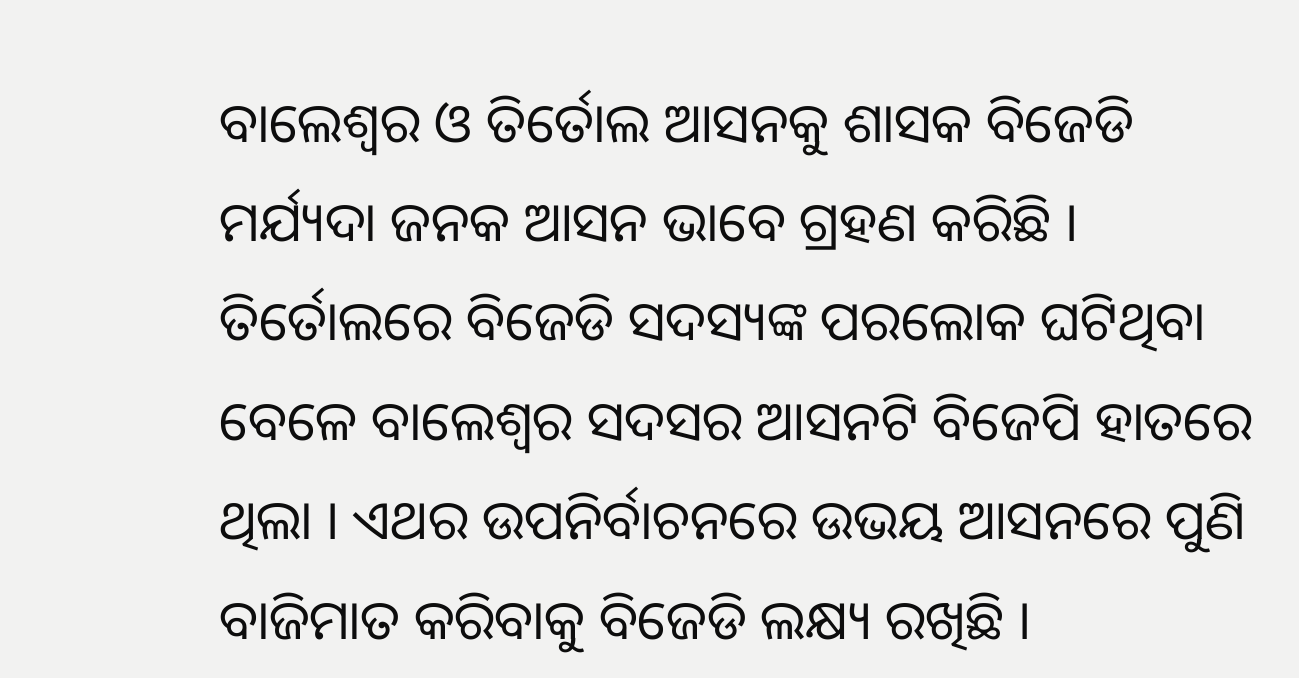ବାଲେଶ୍ୱର ଓ ତିର୍ତୋଲ ଆସନକୁ ଶାସକ ବିଜେଡି ମର୍ଯ୍ୟଦା ଜନକ ଆସନ ଭାବେ ଗ୍ରହଣ କରିଛି । ତିର୍ତୋଲରେ ବିଜେଡି ସଦସ୍ୟଙ୍କ ପରଲୋକ ଘଟିଥିବା ବେଳେ ବାଲେଶ୍ୱର ସଦସର ଆସନଟି ବିଜେପି ହାତରେ ଥିଲା । ଏଥର ଉପନିର୍ବାଚନରେ ଉଭୟ ଆସନରେ ପୁଣି ବାଜିମାତ କରିବାକୁ ବିଜେଡି ଲକ୍ଷ୍ୟ ରଖିଛି ।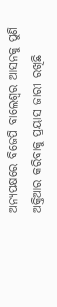ଅନ୍ୟପକ୍ଷରେ ବିଜେପି ବାଲେଶ୍ୱର ଆସନକୁ ପୁଣି ଅକ୍ତିଆର କରିବାକୁ ପ୍ରୟାସ ଜାରୀ ରଖିଛି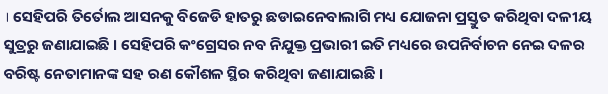। ସେହିପରି ତିର୍ତୋଲ ଆସନକୁ ବିଜେଡି ହାତରୁ ଛଡାଇନେବାଲାଗି ମଧ୍ୟ ଯୋଜନା ପ୍ରସ୍ତୁତ କରିଥିବା ଦଳୀୟ ସୁତ୍ରରୁ ଜଣାଯାଇଛି । ସେହିପରି କଂଗ୍ରେସର ନବ ନିଯୁକ୍ତ ପ୍ରଭାରୀ ଇତି ମଧ୍ୟରେ ଉପନିର୍ବାଚନ ନେଇ ଦଳର ବରିଷ୍ଟ ନେତାମାନଙ୍କ ସହ ରଣ କୌଶଳ ସ୍ଥିର କରିଥିବା ଜଣାଯାଇଛି ।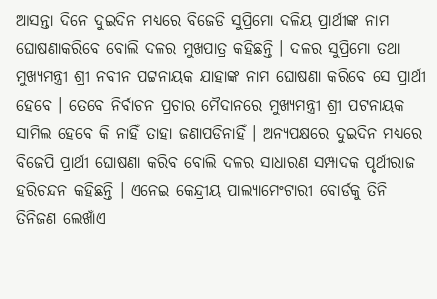ଆସନ୍ତା ଦିନେ ଦୁଇଦିନ ମଧ୍ୟରେ ବିଜେଡି ସୁପ୍ରିମୋ ଦଳିୟ ପ୍ରାର୍ଥୀଙ୍କ ନାମ ଘୋଷଣାକରିବେ ବୋଲି ଦଳର ମୁଖପାତ୍ର କହିଛନ୍ତି । ଦଳର ସୁପ୍ରିମୋ ତଥା ମୁଖ୍ୟମନ୍ତ୍ରୀ ଶ୍ରୀ ନବୀନ ପଟ୍ଟନାୟକ ଯାହାଙ୍କ ନାମ ଘୋଷଣା କରିବେ ସେ ପ୍ରାର୍ଥୀ ହେବେ । ତେବେ ନିର୍ବାଚନ ପ୍ରଚାର ମୈଦାନରେ ମୁଖ୍ୟମନ୍ତ୍ରୀ ଶ୍ରୀ ପଟନାୟକ ସାମିଲ ହେବେ କି ନାହିଁ ତାହା ଜଣାପଡିନାହିଁ । ଅନ୍ୟପକ୍ଷରେ ଦୁଇଦିନ ମଧ୍ୟରେ ବିଜେପି ପ୍ରାର୍ଥୀ ଘୋଷଣା କରିବ ବୋଲି ଦଳର ସାଧାରଣ ସମ୍ପାଦକ ପୃର୍ଥୀରାଜ ହରିଚନ୍ଦନ କହିଛନ୍ତି । ଏନେଇ କେନ୍ଦ୍ରୀୟ ପାଲ୍ୟାମେଂଟାରୀ ବୋର୍ଡକୁ ତିନି ତିନିଜଣ ଲେଖାଁଏ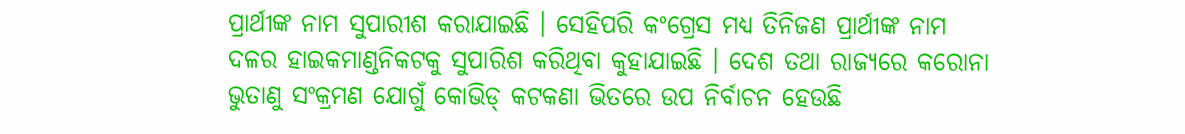ପ୍ରାର୍ଥୀଙ୍କ ନାମ ସୁପାରୀଶ କରାଯାଇଛି । ସେହିପରି କଂଗ୍ରେସ ମଧ୍ୟ ତିନିଜଣ ପ୍ରାର୍ଥୀଙ୍କ ନାମ ଦଳର ହାଇକମାଣ୍ଡନିକଟକୁ ସୁପାରିଶ କରିଥିବା କୁହାଯାଇଛି । ଦେଶ ତଥା ରାଜ୍ୟରେ କରୋନା ଭୁତାଣୁ ସଂକ୍ରମଣ ଯୋଗୁଁ କୋଭିଡ୍ କଟକଣା ଭିତରେ ଉପ ନିର୍ବାଚନ ହେଉଛି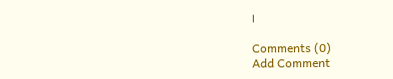।

Comments (0)
Add Comment